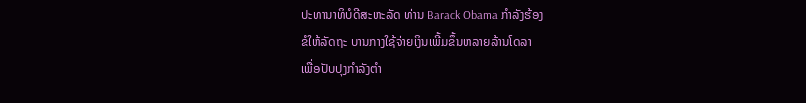ປະທານາທິບໍດີສະຫະລັດ ທ່ານ Barack Obama ກຳລັງຮ້ອງ
ຂໍໃຫ້ລັດຖະ ບານກາງໃຊ້ຈ່າຍເງິນເພີ້ມຂຶ້ນຫລາຍລ້ານໂດລາ
ເພື່ອປັບປຸງກຳລັງຕຳ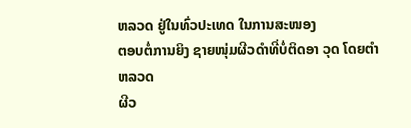ຫລວດ ຢູ່ໃນທົ່ວປະເທດ ໃນການສະໜອງ
ຕອບຕໍ່ການຍິງ ຊາຍໜຸ່ມຜີວດຳທີ່ບໍ່ຕິດອາ ວຸດ ໂດຍຕຳຫລວດ
ຜີວ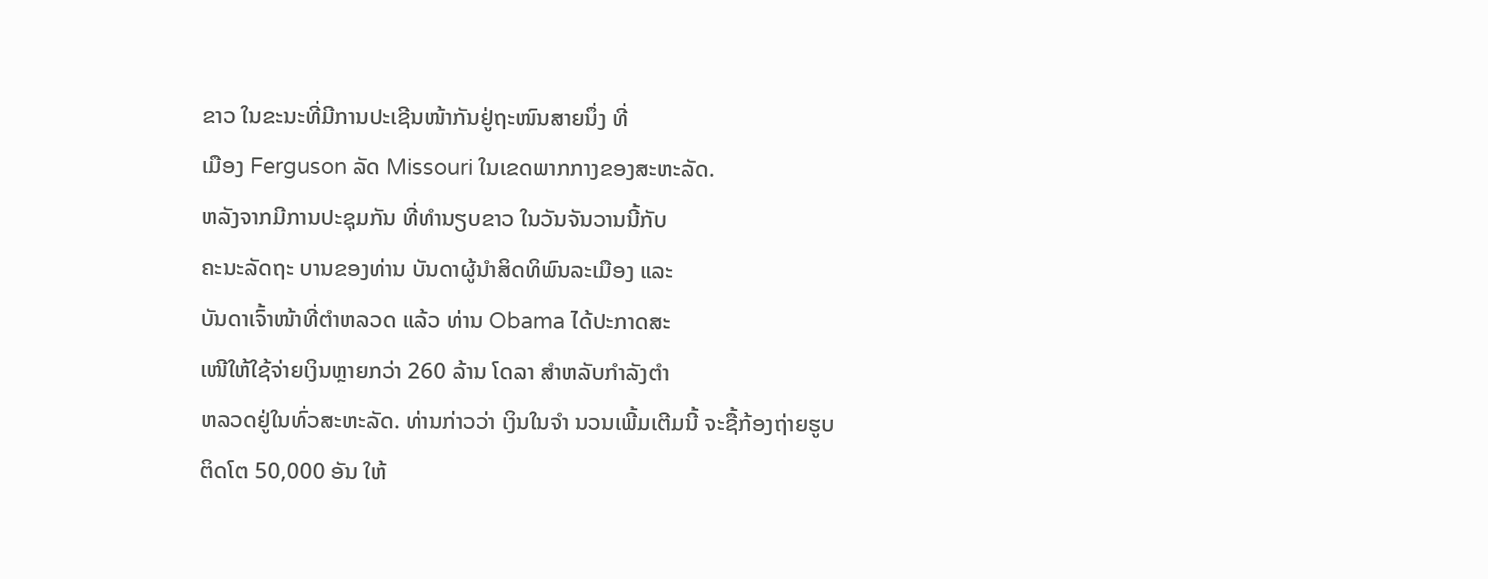ຂາວ ໃນຂະນະທີ່ມີການປະເຊີນໜ້າກັນຢູ່ຖະໜົນສາຍນຶ່ງ ທີ່
ເມືອງ Ferguson ລັດ Missouri ໃນເຂດພາກກາງຂອງສະຫະລັດ.
ຫລັງຈາກມີການປະຊຸມກັນ ທີ່ທຳນຽບຂາວ ໃນວັນຈັນວານນີ້ກັບ
ຄະນະລັດຖະ ບານຂອງທ່ານ ບັນດາຜູ້ນຳສິດທິພົນລະເມືອງ ແລະ
ບັນດາເຈົ້າໜ້າທີ່ຕຳຫລວດ ແລ້ວ ທ່ານ Obama ໄດ້ປະກາດສະ
ເໜີໃຫ້ໃຊ້ຈ່າຍເງິນຫຼາຍກວ່າ 260 ລ້ານ ໂດລາ ສຳຫລັບກຳລັງຕຳ
ຫລວດຢູ່ໃນທົ່ວສະຫະລັດ. ທ່ານກ່າວວ່າ ເງິນໃນຈຳ ນວນເພີ້ມເຕີມນີ້ ຈະຊື້ກ້ອງຖ່າຍຮູບ
ຕິດໂຕ 50,000 ອັນ ໃຫ້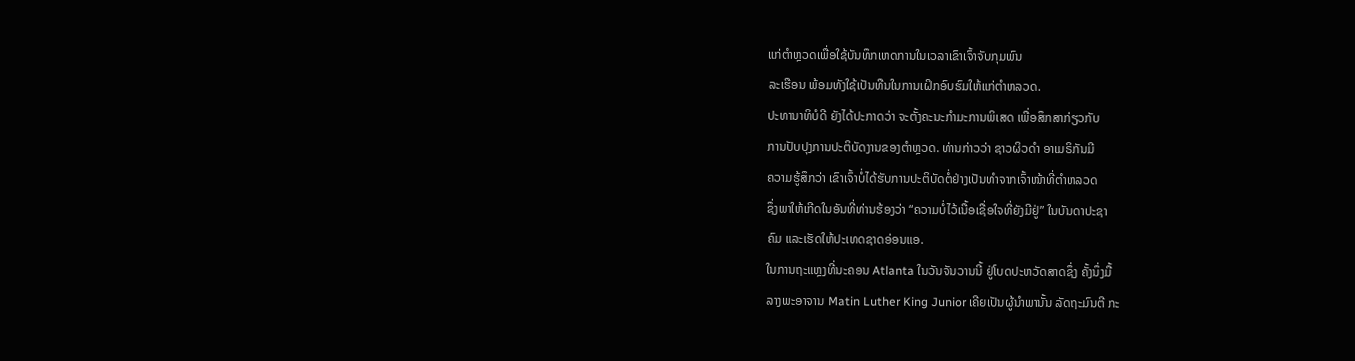ແກ່ຕຳຫຼວດເພື່ອໃຊ້ບັນທຶກເຫດການໃນເວລາເຂົາເຈົ້າຈັບກຸມພົນ
ລະເຮືອນ ພ້ອມທັງໃຊ້ເປັນທືນໃນການເຝິກອົບຮົມໃຫ້ແກ່ຕຳຫລວດ.
ປະທານາທິບໍດີ ຍັງໄດ້ປະກາດວ່າ ຈະຕັ້ງຄະນະກຳມະການພິເສດ ເພື່ອສຶກສາກ່ຽວກັບ
ການປັບປຸງການປະຕິບັດງານຂອງຕຳຫຼວດ. ທ່ານກ່າວວ່າ ຊາວຜິວດຳ ອາເມຣິກັນມີ
ຄວາມຮູ້ສຶກວ່າ ເຂົາເຈົ້າບໍ່ໄດ້ຮັບການປະຕິບັດຕໍ່ຢ່າງເປັນທຳຈາກເຈົ້າໜ້າທີ່ຕຳຫລວດ
ຊຶ່ງພາໃຫ້ເກີດໃນອັນທີ່ທ່ານຮ້ອງວ່າ “ຄວາມບໍ່ໄວ້ເນື້ອເຊື່ອໃຈທີ່ຍັງມີຢູ່” ໃນບັນດາປະຊາ
ຄົມ ແລະເຮັດໃຫ້ປະເທດຊາດອ່ອນແອ.
ໃນການຖະແຫຼງທີ່ນະຄອນ Atlanta ໃນວັນຈັນວານນີ້ ຢູ່ໂບດປະຫວັດສາດຊຶ່ງ ຄັ້ງນຶ່ງມື້
ລາງພະອາຈານ Matin Luther King Junior ເຄີຍເປັນຜູ້ນຳພານັ້ນ ລັດຖະມົນຕີ ກະ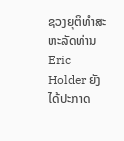ຊວງຍຸຕິທຳສະຫະລັດທ່ານ Eric Holder ຍັງໄດ້ປະກາດ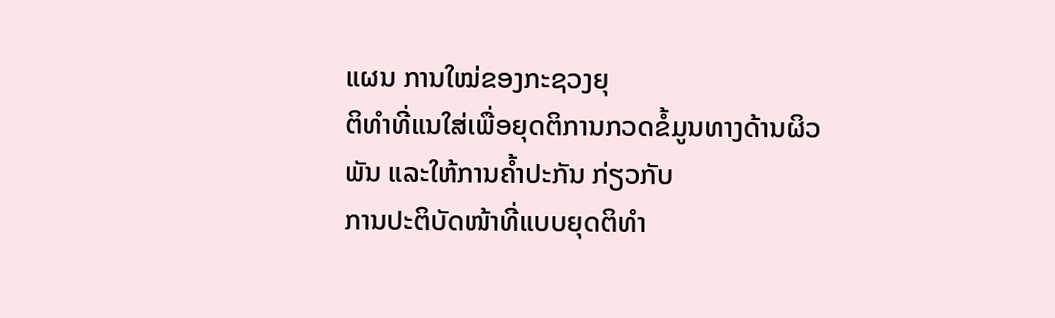ແຜນ ການໃໝ່ຂອງກະຊວງຍຸ
ຕິທຳທີ່ແນໃສ່ເພື່ອຍຸດຕິການກວດຂໍ້ມູນທາງດ້ານຜິວພັນ ແລະໃຫ້ການຄໍ້າປະກັນ ກ່ຽວກັບ
ການປະຕິບັດໜ້າທີ່ແບບຍຸດຕິທຳ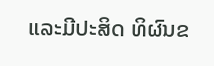ແລະມີປະສິດ ທິຜົນຂ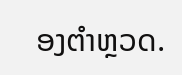ອງຕຳຫຼວດ.